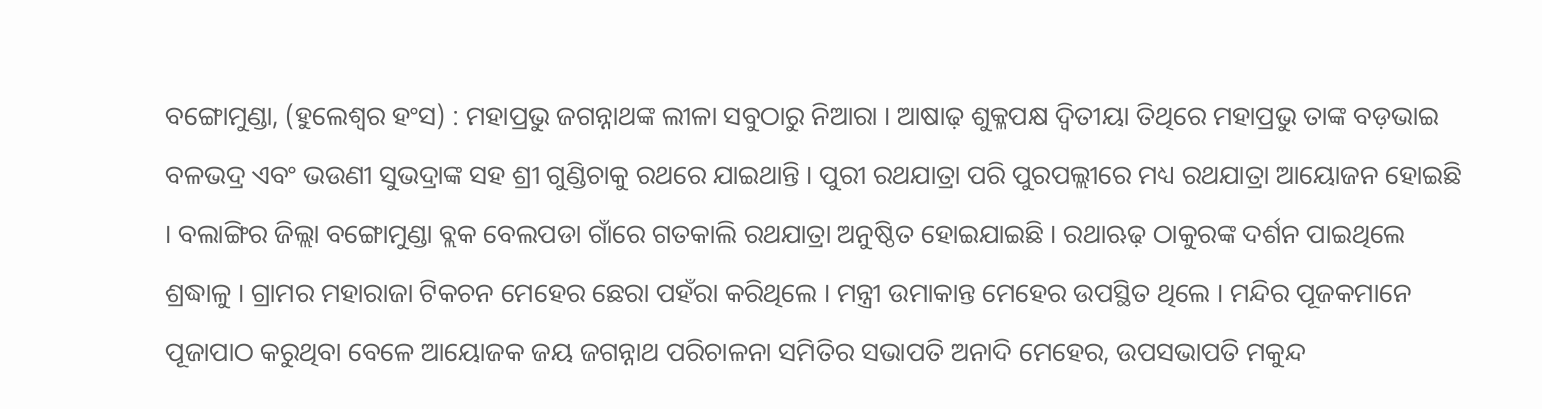ବଙ୍ଗୋମୁଣ୍ଡା, (ହୁଲେଶ୍ୱର ହଂସ) : ମହାପ୍ରଭୁ ଜଗନ୍ନାଥଙ୍କ ଲୀଳା ସବୁଠାରୁ ନିଆରା । ଆଷାଢ଼ ଶୁକ୍ଳପକ୍ଷ ଦ୍ଵିତୀୟା ତିଥିରେ ମହାପ୍ରଭୁ ତାଙ୍କ ବଡ଼ଭାଇ ବଳଭଦ୍ର ଏବଂ ଭଉଣୀ ସୁଭଦ୍ରାଙ୍କ ସହ ଶ୍ରୀ ଗୁଣ୍ଡିଚାକୁ ରଥରେ ଯାଇଥାନ୍ତି । ପୁରୀ ରଥଯାତ୍ରା ପରି ପୁରପଲ୍ଲୀରେ ମଧ୍ୟ ରଥଯାତ୍ରା ଆୟୋଜନ ହୋଇଛି । ବଲାଙ୍ଗିର ଜିଲ୍ଲା ବଙ୍ଗୋମୁଣ୍ଡା ବ୍ଲକ ବେଲପଡା ଗାଁରେ ଗତକାଲି ରଥଯାତ୍ରା ଅନୁଷ୍ଠିତ ହୋଇଯାଇଛି । ରଥାଋଢ଼ ଠାକୁରଙ୍କ ଦର୍ଶନ ପାଇଥିଲେ ଶ୍ରଦ୍ଧାଳୁ । ଗ୍ରାମର ମହାରାଜା ଟିକଚନ ମେହେର ଛେରା ପହଁରା କରିଥିଲେ । ମନ୍ତ୍ରୀ ଉମାକାନ୍ତ ମେହେର ଉପସ୍ଥିତ ଥିଲେ । ମନ୍ଦିର ପୂଜକମାନେ ପୂଜାପାଠ କରୁଥିବା ବେଳେ ଆୟୋଜକ ଜୟ ଜଗନ୍ନାଥ ପରିଚାଳନା ସମିତିର ସଭାପତି ଅନାଦି ମେହେର, ଉପସଭାପତି ମକୁନ୍ଦ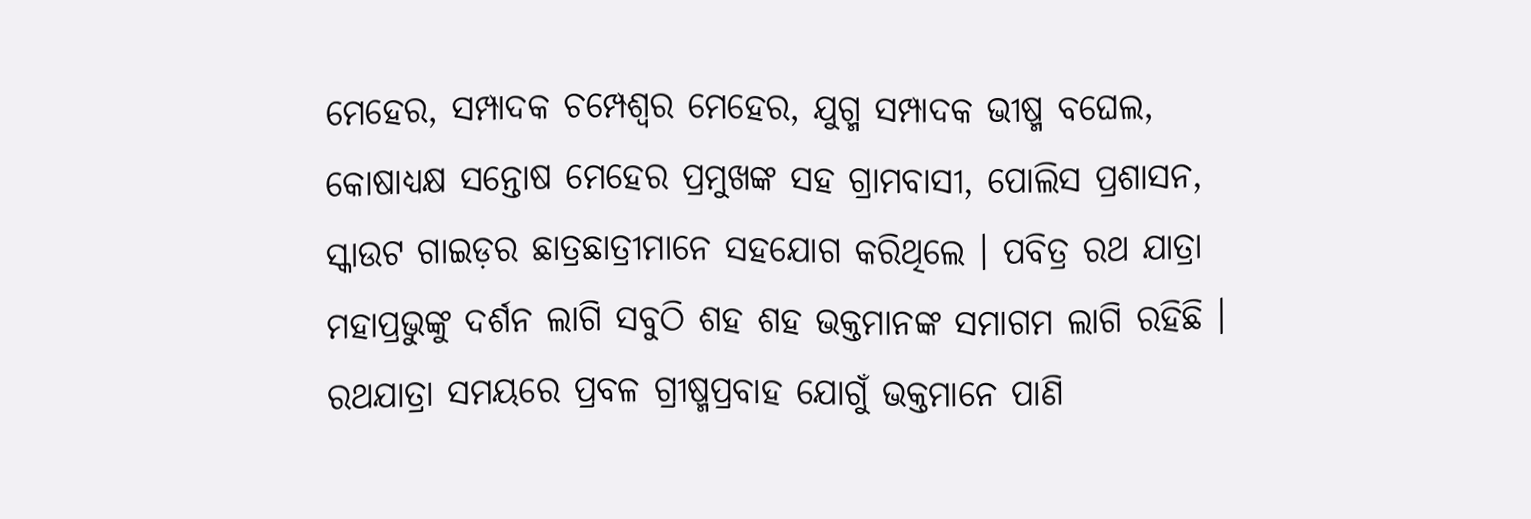ମେହେର, ସମ୍ପାଦକ ଚମ୍ପେଶ୍ୱର ମେହେର, ଯୁଗ୍ମ ସମ୍ପାଦକ ଭୀଷ୍ମ ବଘେଲ, କୋଷାଧ୍ୟକ୍ଷ ସନ୍ତୋଷ ମେହେର ପ୍ରମୁଖଙ୍କ ସହ ଗ୍ରାମବାସୀ, ପୋଲିସ ପ୍ରଶାସନ, ସ୍କାଉଟ ଗାଇଡ଼ର ଛାତ୍ରଛାତ୍ରୀମାନେ ସହଯୋଗ କରିଥିଲେ । ପବିତ୍ର ରଥ ଯାତ୍ରା ମହାପ୍ରଭୁଙ୍କୁ ଦର୍ଶନ ଲାଗି ସବୁଠି ଶହ ଶହ ଭକ୍ତମାନଙ୍କ ସମାଗମ ଲାଗି ରହିଛି । ରଥଯାତ୍ରା ସମୟରେ ପ୍ରବଳ ଗ୍ରୀଷ୍ମପ୍ରବାହ ଯୋଗୁଁ ଭକ୍ତମାନେ ପାଣି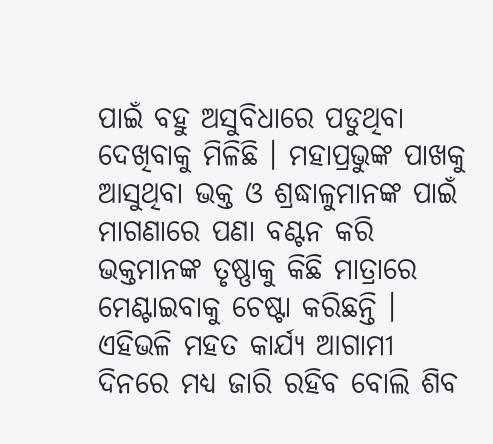ପାଇଁ ବହୁ ଅସୁବିଧାରେ ପଡୁଥିବା ଦେଖିବାକୁ ମିଳିଛି । ମହାପ୍ରଭୁଙ୍କ ପାଖକୁ ଆସୁଥିବା ଭକ୍ତ ଓ ଶ୍ରଦ୍ଧାଳୁମାନଙ୍କ ପାଇଁ ମାଗଣାରେ ପଣା ବଣ୍ଟନ କରି ଭକ୍ତମାନଙ୍କ ତୃଷ୍ଣାକୁ କିଛି ମାତ୍ରାରେ ମେଣ୍ଟାଇବାକୁ ଚେଷ୍ଟା କରିଛନ୍ତି । ଏହିଭଳି ମହତ କାର୍ଯ୍ୟ ଆଗାମୀ ଦିନରେ ମଧ୍ୟ ଜାରି ରହିବ ବୋଲି ଶିବ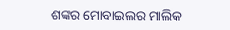ଶଙ୍କର ମୋବାଇଲର ମାଲିକ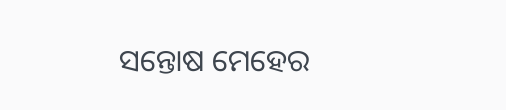ସନ୍ତୋଷ ମେହେର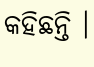କହିଛନ୍ତି ।